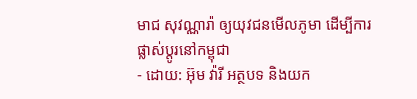មាជ សុវណ្ណារ៉ា ឲ្យយុវជនមើលភូមា ដើម្បីការផ្លាស់ប្តូរនៅកម្ពុជា
- ដោយ: អ៊ុម វ៉ារី អត្ថបទ និងយក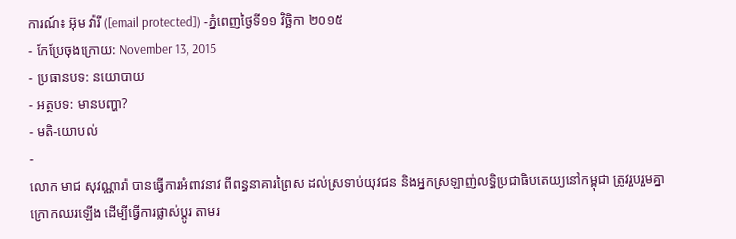ការណ៍៖ អ៊ុម វ៉ារី ([email protected]) -ភ្នំពេញថ្ងៃទី១១ វិច្ឆិកា ២០១៥
- កែប្រែចុងក្រោយ: November 13, 2015
- ប្រធានបទ: នយោបាយ
- អត្ថបទ: មានបញ្ហា?
- មតិ-យោបល់
-
លោក មាជ សុវណ្ណារ៉ា បានធ្វើការអំពាវនាវ ពីពន្ធនាគារព្រៃស ដល់ស្រទាប់យុវជន និងអ្នកស្រឡាញ់លទ្ធិប្រជាធិបតេយ្យនៅកម្ពុជា ត្រូវរួបរួមគ្នាក្រោកឈរឡើង ដើម្បីធ្វើការផ្លាស់ប្តូរ តាមរ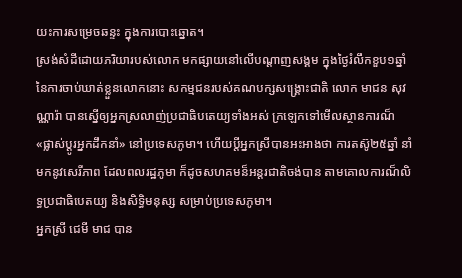យះការសម្រេចឆន្ទះ ក្នុងការបោះឆ្នោត។
ស្រង់សំដីដោយភរិយារបស់លោក មកផ្សាយនៅលើបណ្ដាញសង្គម ក្នុងថ្ងៃរំលឹកខួប១ឆ្នាំ នៃការចាប់ឃាត់ខ្លួនលោកនោះ សកម្មជនរបស់គណបក្សសង្គ្រោះជាតិ លោក មាជន សុវណ្ណារ៉ា បានស្នើឲ្យអ្នកស្រលាញ់ប្រជាធិបតេយ្យទាំងអស់ ក្រឡេកទៅមើលស្ថានការណ៏ «ផ្លាស់ប្តូរអ្នកដឹកនាំ» នៅប្រទេសភូមា។ ហើយប្តីអ្នកស្រីបានអះអាងថា ការតស៊ូ២៥ឆ្នាំ នាំមកនូវសេរីភាព ដែលពលរដ្ឋភូមា ក៏ដូចសហគមន៏អន្តរជាតិចង់បាន តាមគោលការណ៏លិទ្ធប្រជាធិបេតយ្យ និងសិទ្ធិមនុស្ស សម្រាប់ប្រទេសភូមា។
អ្នកស្រី ជេមី មាជ បាន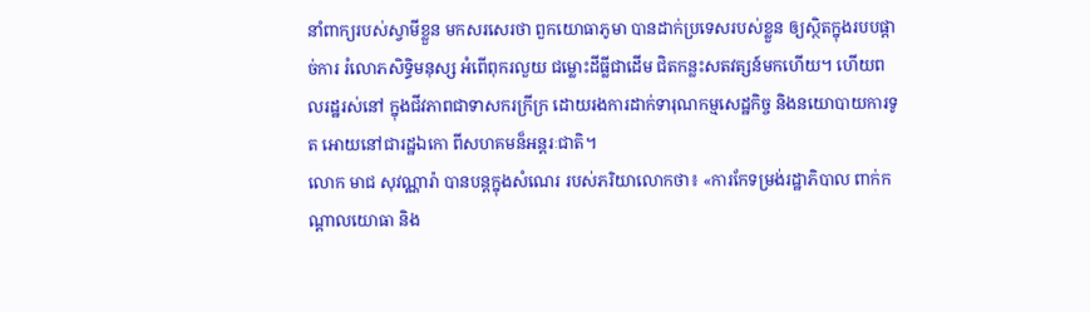នាំពាក្យរបស់ស្វាមីខ្លួន មកសរសេរថា ពួកយោធាភូមា បានដាក់ប្រទេសរបស់ខ្លួន ឲ្យស្ថិតក្នុងរបបផ្តាច់ការ រំលោភសិទ្ធិមនុស្ស អំពើពុករលួយ ជម្លោះដីធ្លីជាដើម ជិតកន្លះសតវត្សន៍មកហើយ។ ហើយពលរដ្ឋរស់នៅ ក្នុងជីវភាពជាទាសករក្រីក្រ ដោយរងការដាក់ទារុណកម្មសេដ្ឋកិច្ច និងនយោបាយការទូត អោយនៅជារដ្ឋឯកោ ពីសហគមន៏អន្តរៈជាតិ។
លោក មាជ សុវណ្ណារ៉ា បានបន្តក្នុងសំណេរ របស់ភរិយាលោកថា៖ «ការកែទម្រង់រដ្ឋាភិបាល ពាក់កណ្តាលយោធា និង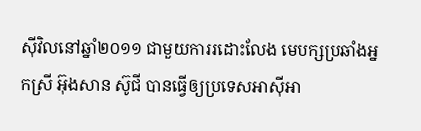ស៊ីវិលនៅឆ្នាំ២០១១ ជាមួយការរដោះលែង មេបក្សប្រឆាំងអ្នកស្រី អ៊ុងសាន ស៊ូជី បានធ្វើឲ្យប្រទេសអាស៊ីអា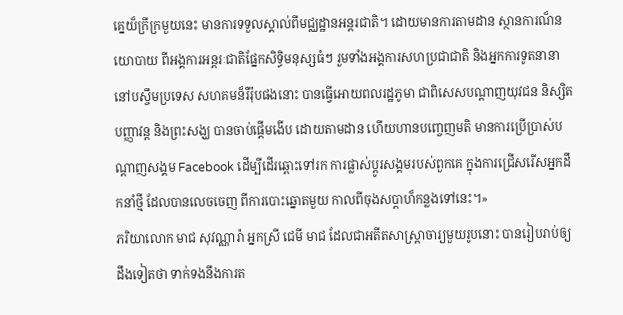គ្នេយ៏ក្រីក្រមួយនេះ មានការទទួលស្គាល់ពីមជ្ឈដ្ឋានអន្តរជាតិ។ ដោយមានការតាមដាន ស្ថានការណ៏នយោបាយ ពីអង្គការអន្តរៈជាតិផ្នែកសិទ្ធិមនុស្សធំៗ រួមទាំងអង្គការសហប្រជាជាតិ និងអ្នកការទូតនានា នៅបស្ចឹមប្រទេស សហគមន៏រឺរ៉ុបផងនោះ បានធ្វើអោយពលរដ្ឋភូមា ជាពិសេសបណ្តាញយុវជន និស្សិត បញ្ញាវន្ត និងព្រះសង្ឃ បានចាប់ផ្តើមងើប ដោយតាមដាន ហើយហានបញ្ចេញមតិ មានការប្រើប្រាស់បណ្តាញសង្គម Facebook ដើម្បីដើរឆ្ពោះទៅរក ការផ្លាស់ប្តូរសង្គមរបស់ពួកគេ ក្នុងការជ្រើសរើសអ្នកដឹកនាំថ្មី ដែលបានលេចចេញ ពីការបោះឆ្នោតមួយ កាលពីចុងសប្តាហ៏កន្លងទៅនេះ។»
ភរិយាលោក មាជ សុវណ្ណារ៉ា អ្នកស្រី ជេមី មាជ ដែលជាអតីតសាស្ត្រាចារ្យមួយរូបនោះ បានរៀបរាប់ឲ្យដឹងទៀតថា ទាក់ទងនឹងការត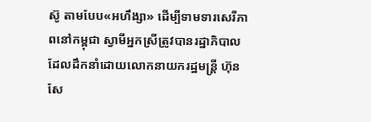ស៊ូ តាមបែប«អហឹង្សា» ដើម្បីទាមទារសេរីភាពនៅកម្ពុជា ស្វាមីអ្នកស្រីត្រូវបានរដ្ឋាភិបាល ដែលដឹកនាំដោយលោកនាយករដ្ឋមន្រ្តី ហ៊ុន សែ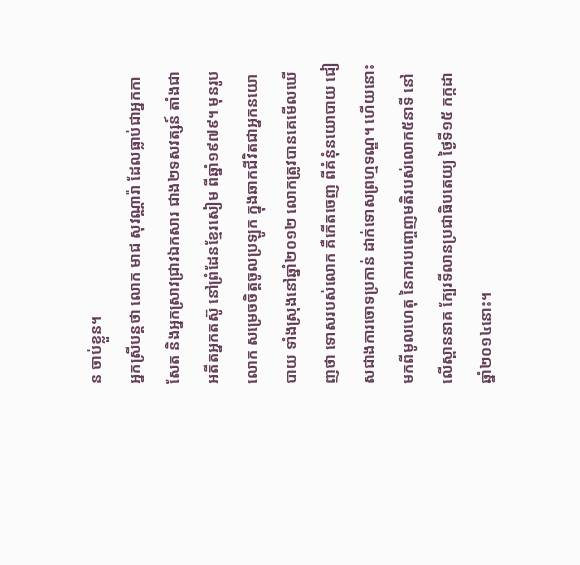ន ចាប់ខ្លួន។
អ្នកស្រីបន្តថា លោក មាជ សុវណ្ណារ៉ា ដែលធ្លាប់ជាអ្នកកាសែត និងអ្នកស្រាវជ្រាវឯកសារ ជាង២ទសវត្សន៍ តាំងជាអតីតអ្នកតស៊ូ នៅព្រំដែនខ្មែរសៀម ពីឆ្នាំ១៩៧៩។ មុនរូបលោក សម្រេចចិត្តចូលប្រឡូក ក្នុងឆាកជីវិតជាអ្នកនយោបាយ ទាំងស្រុងនៅឆ្នាំ២០១២ លោកត្រូវបានគេមើលឃើញថា ទោសរបស់លោក គឺកើតចេញ ពីគំនុំនយោបាយ ជៀសជាងការចោទប្រកាន់ ដាក់ទោសព្រហ្មទណ្ឌ។ ហើយនោះ មកពីមូលហេតុ នៃការបញ្ចេញមតិរបស់លោក៥នាទី នៅលើស្ពាននាគ ក្បែរទីលានប្រជាធិបតេយ្យ ថ្ងៃទី១៥ កក្កដា ឆ្នាំ២០១៤នោះ។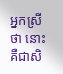អ្នកស្រីថា នោះ គឺជាសិ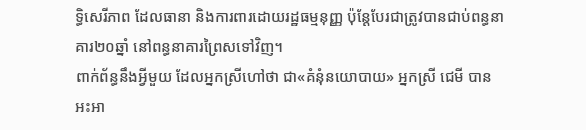ទ្ធិសេរីភាព ដែលធានា និងការពារដោយរដ្ឋធម្មនុញ្ញ ប៉ុន្តែបែរជាត្រូវបានជាប់ពន្ធនាគារ២០ឆ្នាំ នៅពន្ធនាគារព្រៃសទៅវិញ។
ពាក់ព័ន្ធនឹងអ្វីមួយ ដែលអ្នកស្រីហៅថា ជា«គំនុំនយោបាយ» អ្នកស្រី ជេមី បានអះអា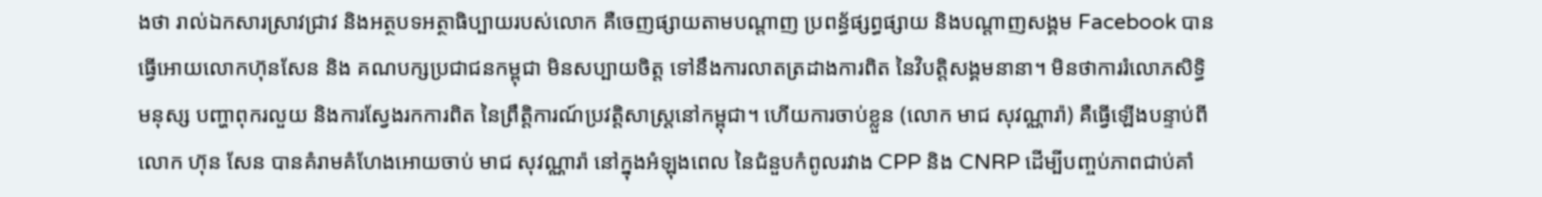ងថា រាល់ឯកសារស្រាវជ្រាវ និងអត្ថបទអត្ថាធិប្បាយរបស់លោក គឺចេញផ្សាយតាមបណ្តាញ ប្រពន្ធ័ផ្សព្ធផ្សាយ និងបណ្តាញសង្គម Facebook បានធ្វើអោយលោកហ៊ុនសែន និង គណបក្សប្រជាជនកម្ពុជា មិនសប្បាយចិត្ត ទៅនឹងការលាតត្រដាងការពិត នៃវិបត្តិសង្គមនានា។ មិនថាការរំលោភសិទ្ធិមនុស្ស បញ្ហាពុករលួយ និងការស្វែងរកការពិត នៃព្រឹត្តិការណ៍ប្រវត្តិសាស្រ្តនៅកម្ពុជា។ ហើយការចាប់ខ្លួន (លោក មាជ សុវណ្ណារ៉ា) គឺធ្វើឡើងបន្ទាប់ពីលោក ហ៊ុន សែន បានគំរាមគំហែងអោយចាប់ មាជ សុវណ្ណារ៉ា នៅក្នុងអំឡុងពេល នៃជំនួបកំពូលរវាង CPP និង CNRP ដើម្បីបញ្ចប់ភាពជាប់គាំ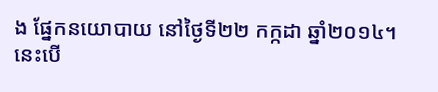ង ផ្នែកនយោបាយ នៅថ្ងៃទី២២ កក្កដា ឆ្នាំ២០១៤។ នេះបើ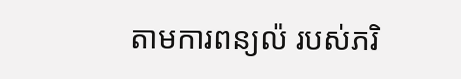តាមការពន្យល៉ របស់ភរិ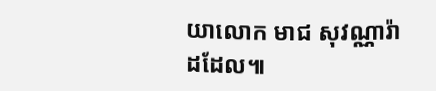យាលោក មាជ សុវណ្ណារ៉ា ដដែល៕